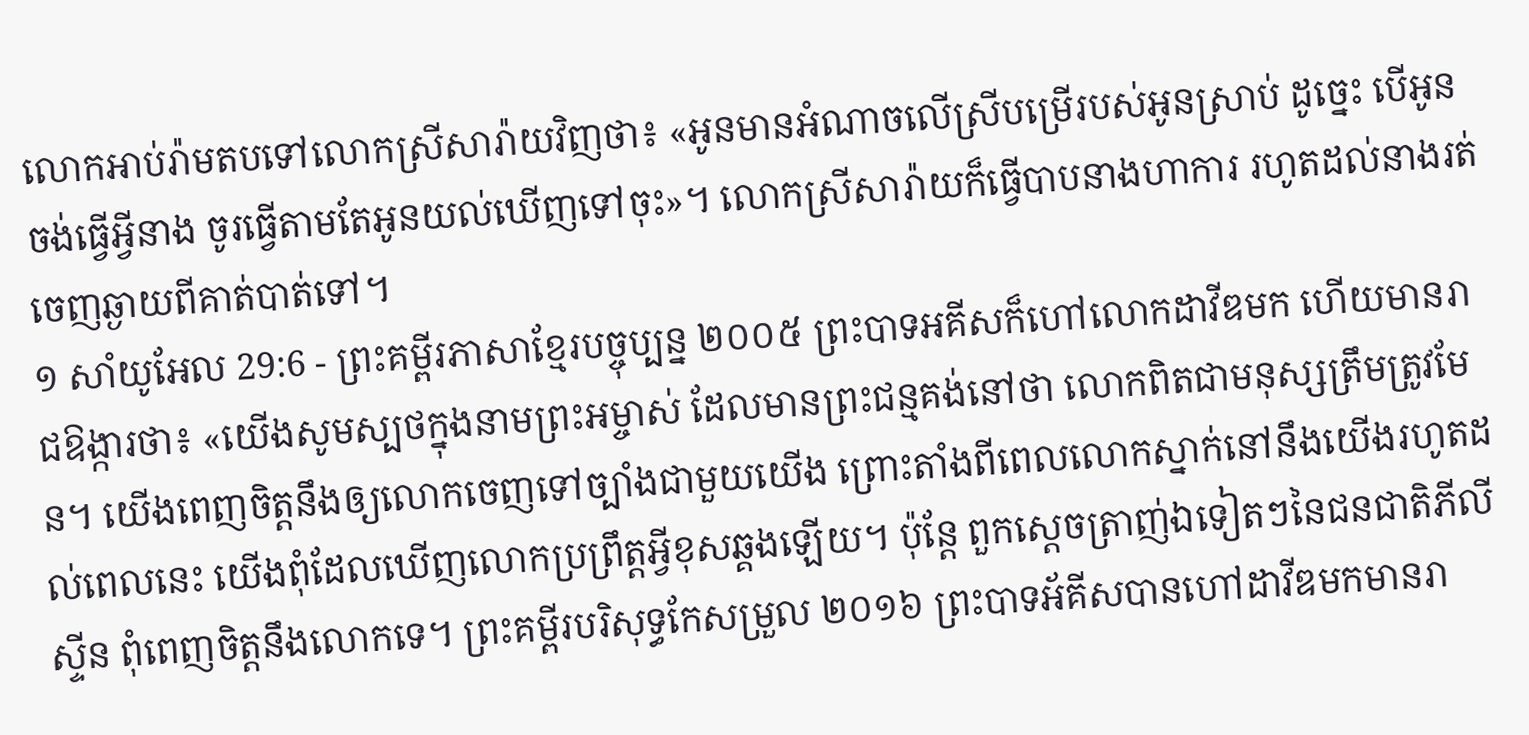លោកអាប់រ៉ាមតបទៅលោកស្រីសារ៉ាយវិញថា៖ «អូនមានអំណាចលើស្រីបម្រើរបស់អូនស្រាប់ ដូច្នេះ បើអូនចង់ធ្វើអ្វីនាង ចូរធ្វើតាមតែអូនយល់ឃើញទៅចុះ»។ លោកស្រីសារ៉ាយក៏ធ្វើបាបនាងហាការ រហូតដល់នាងរត់ចេញឆ្ងាយពីគាត់បាត់ទៅ។
១ សាំយូអែល 29:6 - ព្រះគម្ពីរភាសាខ្មែរបច្ចុប្បន្ន ២០០៥ ព្រះបាទអគីសក៏ហៅលោកដាវីឌមក ហើយមានរាជឱង្ការថា៖ «យើងសូមស្បថក្នុងនាមព្រះអម្ចាស់ ដែលមានព្រះជន្មគង់នៅថា លោកពិតជាមនុស្សត្រឹមត្រូវមែន។ យើងពេញចិត្តនឹងឲ្យលោកចេញទៅច្បាំងជាមួយយើង ព្រោះតាំងពីពេលលោកស្នាក់នៅនឹងយើងរហូតដល់ពេលនេះ យើងពុំដែលឃើញលោកប្រព្រឹត្តអ្វីខុសឆ្គងឡើយ។ ប៉ុន្តែ ពួកស្ដេចត្រាញ់ឯទៀតៗនៃជនជាតិភីលីស្ទីន ពុំពេញចិត្តនឹងលោកទេ។ ព្រះគម្ពីរបរិសុទ្ធកែសម្រួល ២០១៦ ព្រះបាទអ័គីសបានហៅដាវីឌមកមានរា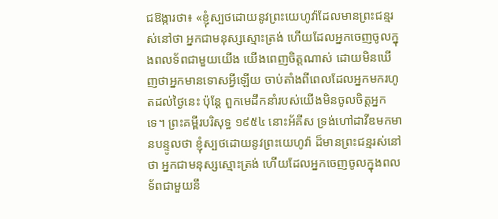ជឱង្ការថា៖ «ខ្ញុំស្បថដោយនូវព្រះយេហូវ៉ាដែលមានព្រះជន្មរស់នៅថា អ្នកជាមនុស្សស្មោះត្រង់ ហើយដែលអ្នកចេញចូលក្នុងពលទ័ពជាមួយយើង យើងពេញចិត្តណាស់ ដោយមិនឃើញថាអ្នកមានទោសអ្វីឡើយ ចាប់តាំងពីពេលដែលអ្នកមករហូតដល់ថ្ងៃនេះ ប៉ុន្តែ ពួកមេដឹកនាំរបស់យើងមិនចូលចិត្តអ្នកទេ។ ព្រះគម្ពីរបរិសុទ្ធ ១៩៥៤ នោះអ័គីស ទ្រង់ហៅដាវីឌមកមានបន្ទូលថា ខ្ញុំស្បថដោយនូវព្រះយេហូវ៉ា ដ៏មានព្រះជន្មរស់នៅថា អ្នកជាមនុស្សស្មោះត្រង់ ហើយដែលអ្នកចេញចូលក្នុងពលទ័ពជាមួយនឹ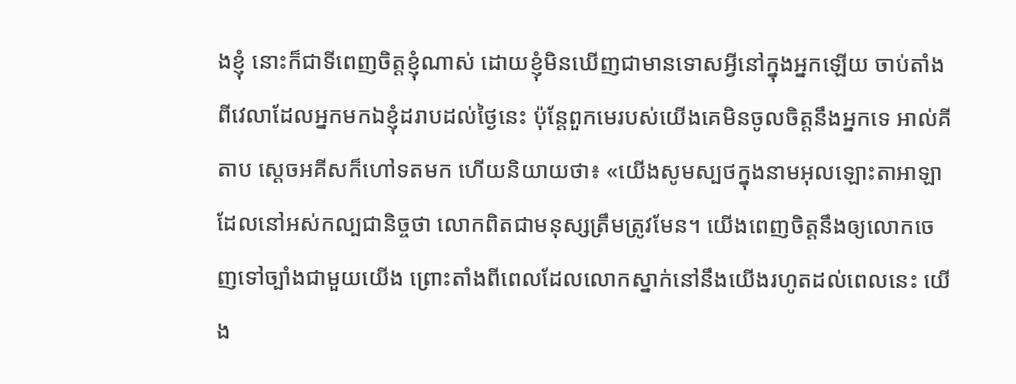ងខ្ញុំ នោះក៏ជាទីពេញចិត្តខ្ញុំណាស់ ដោយខ្ញុំមិនឃើញជាមានទោសអ្វីនៅក្នុងអ្នកឡើយ ចាប់តាំងពីវេលាដែលអ្នកមកឯខ្ញុំដរាបដល់ថ្ងៃនេះ ប៉ុន្តែពួកមេរបស់យើងគេមិនចូលចិត្តនឹងអ្នកទេ អាល់គីតាប ស្តេចអគីសក៏ហៅទតមក ហើយនិយាយថា៖ «យើងសូមស្បថក្នុងនាមអុលឡោះតាអាឡាដែលនៅអស់កល្បជានិច្ចថា លោកពិតជាមនុស្សត្រឹមត្រូវមែន។ យើងពេញចិត្តនឹងឲ្យលោកចេញទៅច្បាំងជាមួយយើង ព្រោះតាំងពីពេលដែលលោកស្នាក់នៅនឹងយើងរហូតដល់ពេលនេះ យើង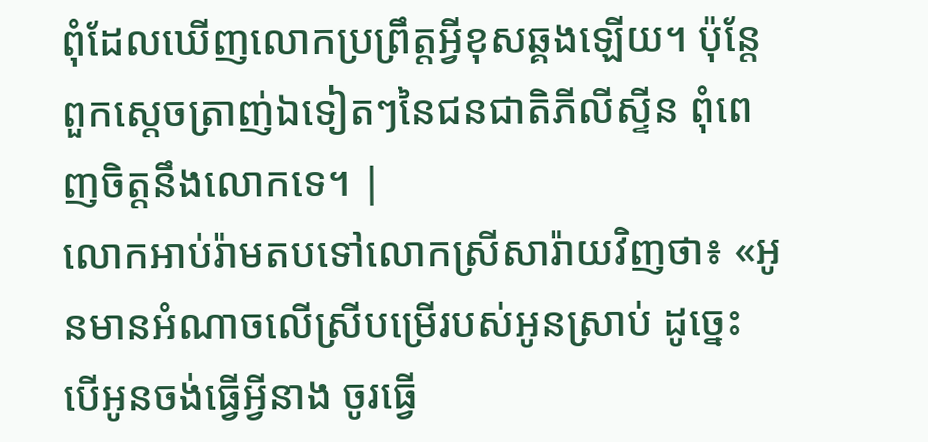ពុំដែលឃើញលោកប្រព្រឹត្តអ្វីខុសឆ្គងឡើយ។ ប៉ុន្តែ ពួកស្តេចត្រាញ់ឯទៀតៗនៃជនជាតិភីលីស្ទីន ពុំពេញចិត្តនឹងលោកទេ។ |
លោកអាប់រ៉ាមតបទៅលោកស្រីសារ៉ាយវិញថា៖ «អូនមានអំណាចលើស្រីបម្រើរបស់អូនស្រាប់ ដូច្នេះ បើអូនចង់ធ្វើអ្វីនាង ចូរធ្វើ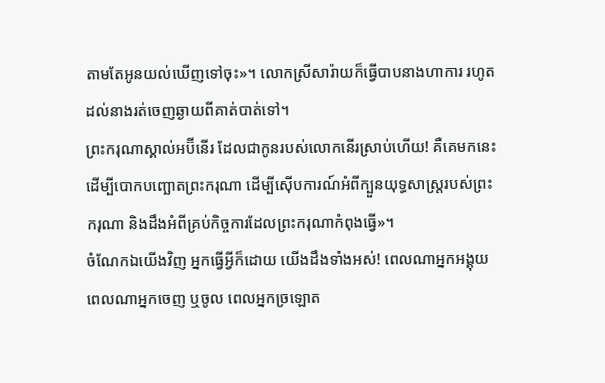តាមតែអូនយល់ឃើញទៅចុះ»។ លោកស្រីសារ៉ាយក៏ធ្វើបាបនាងហាការ រហូតដល់នាងរត់ចេញឆ្ងាយពីគាត់បាត់ទៅ។
ព្រះករុណាស្គាល់អប៊ីនើរ ដែលជាកូនរបស់លោកនើរស្រាប់ហើយ! គឺគេមកនេះ ដើម្បីបោកបញ្ឆោតព្រះករុណា ដើម្បីស៊ើបការណ៍អំពីក្បួនយុទ្ធសាស្ត្ររបស់ព្រះករុណា និងដឹងអំពីគ្រប់កិច្ចការដែលព្រះករុណាកំពុងធ្វើ»។
ចំណែកឯយើងវិញ អ្នកធ្វើអ្វីក៏ដោយ យើងដឹងទាំងអស់! ពេលណាអ្នកអង្គុយ ពេលណាអ្នកចេញ ឬចូល ពេលអ្នកច្រឡោត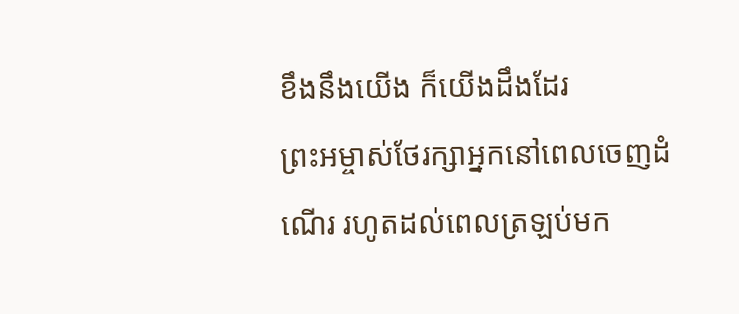ខឹងនឹងយើង ក៏យើងដឹងដែរ
ព្រះអម្ចាស់ថែរក្សាអ្នកនៅពេលចេញដំណើរ រហូតដល់ពេលត្រឡប់មក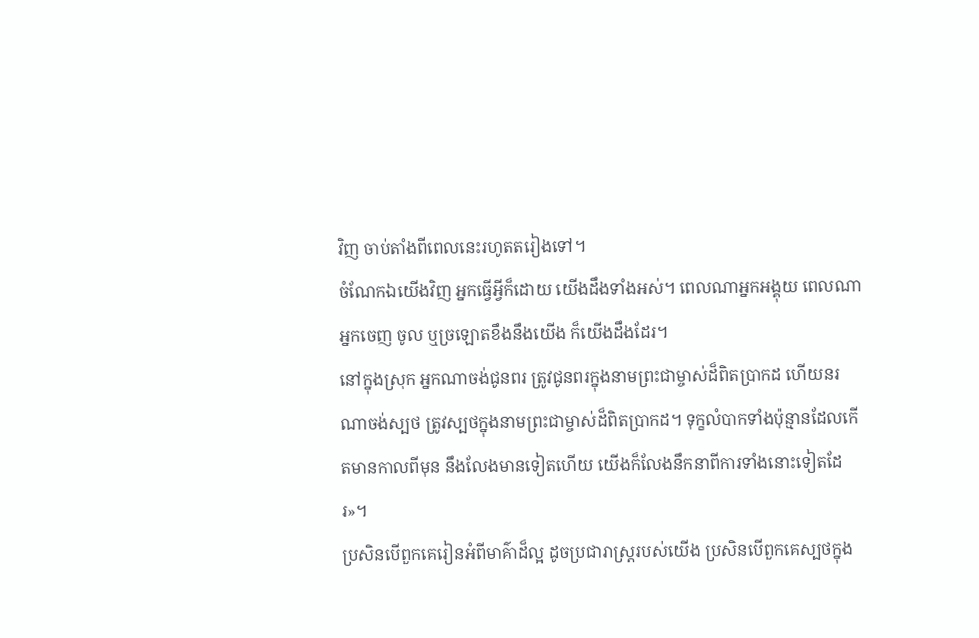វិញ ចាប់តាំងពីពេលនេះរហូតតរៀងទៅ។
ចំណែកឯយើងវិញ អ្នកធ្វើអ្វីក៏ដោយ យើងដឹងទាំងអស់។ ពេលណាអ្នកអង្គុយ ពេលណាអ្នកចេញ ចូល ឬច្រឡោតខឹងនឹងយើង ក៏យើងដឹងដែរ។
នៅក្នុងស្រុក អ្នកណាចង់ជូនពរ ត្រូវជូនពរក្នុងនាមព្រះជាម្ចាស់ដ៏ពិតប្រាកដ ហើយនរណាចង់ស្បថ ត្រូវស្បថក្នុងនាមព្រះជាម្ចាស់ដ៏ពិតប្រាកដ។ ទុក្ខលំបាកទាំងប៉ុន្មានដែលកើតមានកាលពីមុន នឹងលែងមានទៀតហើយ យើងក៏លែងនឹកនាពីការទាំងនោះទៀតដែរ»។
ប្រសិនបើពួកគេរៀនអំពីមាគ៌ាដ៏ល្អ ដូចប្រជារាស្ត្ររបស់យើង ប្រសិនបើពួកគេស្បថក្នុង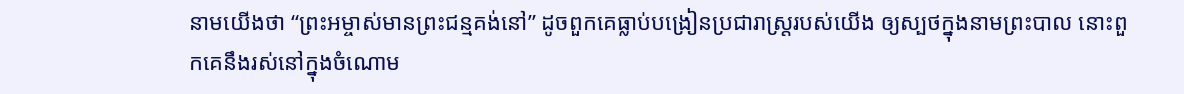នាមយើងថា “ព្រះអម្ចាស់មានព្រះជន្មគង់នៅ” ដូចពួកគេធ្លាប់បង្រៀនប្រជារាស្ត្ររបស់យើង ឲ្យស្បថក្នុងនាមព្រះបាល នោះពួកគេនឹងរស់នៅក្នុងចំណោម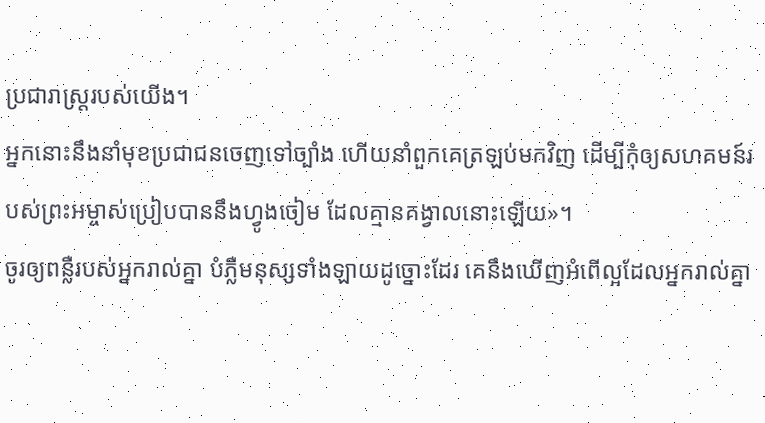ប្រជារាស្ត្ររបស់យើង។
អ្នកនោះនឹងនាំមុខប្រជាជនចេញទៅច្បាំង ហើយនាំពួកគេត្រឡប់មកវិញ ដើម្បីកុំឲ្យសហគមន៍របស់ព្រះអម្ចាស់ប្រៀបបាននឹងហ្វូងចៀម ដែលគ្មានគង្វាលនោះឡើយ»។
ចូរឲ្យពន្លឺរបស់អ្នករាល់គ្នា បំភ្លឺមនុស្សទាំងឡាយដូច្នោះដែរ គេនឹងឃើញអំពើល្អដែលអ្នករាល់គ្នា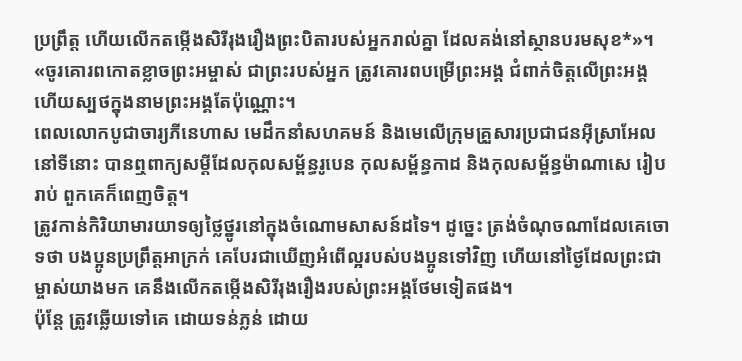ប្រព្រឹត្ត ហើយលើកតម្កើងសិរីរុងរឿងព្រះបិតារបស់អ្នករាល់គ្នា ដែលគង់នៅស្ថានបរមសុខ*»។
«ចូរគោរពកោតខ្លាចព្រះអម្ចាស់ ជាព្រះរបស់អ្នក ត្រូវគោរពបម្រើព្រះអង្គ ជំពាក់ចិត្តលើព្រះអង្គ ហើយស្បថក្នុងនាមព្រះអង្គតែប៉ុណ្ណោះ។
ពេលលោកបូជាចារ្យភីនេហាស មេដឹកនាំសហគមន៍ និងមេលើក្រុមគ្រួសារប្រជាជនអ៊ីស្រាអែលនៅទីនោះ បានឮពាក្យសម្ដីដែលកុលសម្ព័ន្ធរូបេន កុលសម្ព័ន្ធកាដ និងកុលសម្ព័ន្ធម៉ាណាសេ រៀបរាប់ ពួកគេក៏ពេញចិត្ត។
ត្រូវកាន់កិរិយាមារយាទឲ្យថ្លៃថ្នូរនៅក្នុងចំណោមសាសន៍ដទៃ។ ដូច្នេះ ត្រង់ចំណុចណាដែលគេចោទថា បងប្អូនប្រព្រឹត្តអាក្រក់ គេបែរជាឃើញអំពើល្អរបស់បងប្អូនទៅវិញ ហើយនៅថ្ងៃដែលព្រះជាម្ចាស់យាងមក គេនឹងលើកតម្កើងសិរីរុងរឿងរបស់ព្រះអង្គថែមទៀតផង។
ប៉ុន្តែ ត្រូវឆ្លើយទៅគេ ដោយទន់ភ្លន់ ដោយ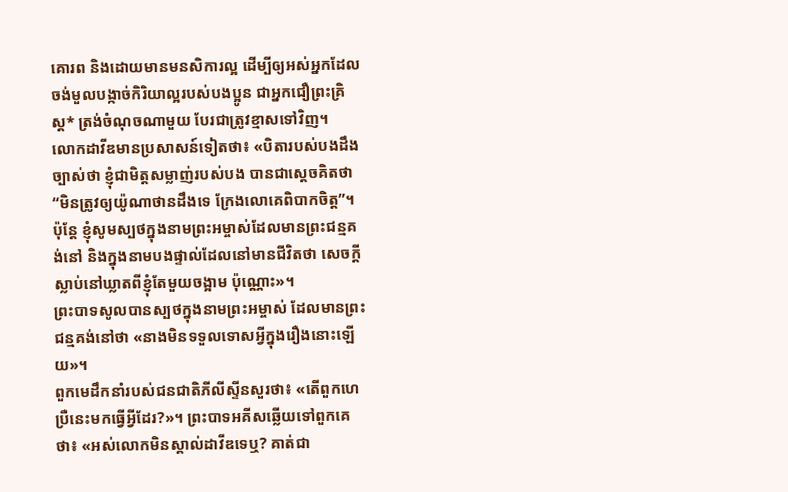គោរព និងដោយមានមនសិការល្អ ដើម្បីឲ្យអស់អ្នកដែលចង់មួលបង្កាច់កិរិយាល្អរបស់បងប្អូន ជាអ្នកជឿព្រះគ្រិស្ត* ត្រង់ចំណុចណាមួយ បែរជាត្រូវខ្មាសទៅវិញ។
លោកដាវីឌមានប្រសាសន៍ទៀតថា៖ «បិតារបស់បងដឹងច្បាស់ថា ខ្ញុំជាមិត្តសម្លាញ់របស់បង បានជាស្ដេចគិតថា “មិនត្រូវឲ្យយ៉ូណាថានដឹងទេ ក្រែងលោគេពិបាកចិត្ត”។ ប៉ុន្តែ ខ្ញុំសូមស្បថក្នុងនាមព្រះអម្ចាស់ដែលមានព្រះជន្មគង់នៅ និងក្នុងនាមបងផ្ទាល់ដែលនៅមានជីវិតថា សេចក្ដីស្លាប់នៅឃ្លាតពីខ្ញុំតែមួយចង្អាម ប៉ុណ្ណោះ»។
ព្រះបាទសូលបានស្បថក្នុងនាមព្រះអម្ចាស់ ដែលមានព្រះជន្មគង់នៅថា «នាងមិនទទួលទោសអ្វីក្នុងរឿងនោះឡើយ»។
ពួកមេដឹកនាំរបស់ជនជាតិភីលីស្ទីនសួរថា៖ «តើពួកហេប្រឺនេះមកធ្វើអ្វីដែរ?»។ ព្រះបាទអគីសឆ្លើយទៅពួកគេថា៖ «អស់លោកមិនស្គាល់ដាវីឌទេឬ? គាត់ជា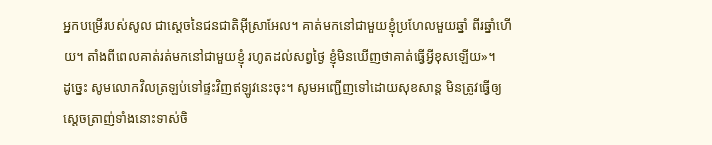អ្នកបម្រើរបស់សូល ជាស្ដេចនៃជនជាតិអ៊ីស្រាអែល។ គាត់មកនៅជាមួយខ្ញុំប្រហែលមួយឆ្នាំ ពីរឆ្នាំហើយ។ តាំងពីពេលគាត់រត់មកនៅជាមួយខ្ញុំ រហូតដល់សព្វថ្ងៃ ខ្ញុំមិនឃើញថាគាត់ធ្វើអ្វីខុសឡើយ»។
ដូច្នេះ សូមលោកវិលត្រឡប់ទៅផ្ទះវិញឥឡូវនេះចុះ។ សូមអញ្ជើញទៅដោយសុខសាន្ត មិនត្រូវធ្វើឲ្យស្ដេចត្រាញ់ទាំងនោះទាស់ចិ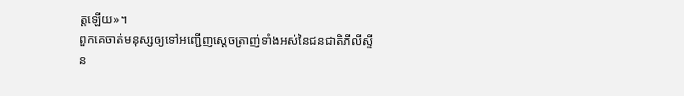ត្តឡើយ»។
ពួកគេចាត់មនុស្សឲ្យទៅអញ្ជើញស្ដេចត្រាញ់ទាំងអស់នៃជនជាតិភីលីស្ទីន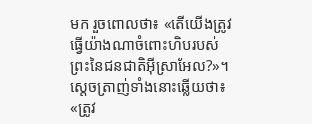មក រួចពោលថា៖ «តើយើងត្រូវធ្វើយ៉ាងណាចំពោះហិបរបស់ព្រះនៃជនជាតិអ៊ីស្រាអែល?»។ ស្ដេចត្រាញ់ទាំងនោះឆ្លើយថា៖ «ត្រូវ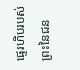ផ្ទេរហិបរបស់ព្រះនៃជន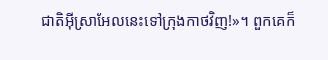ជាតិអ៊ីស្រាអែលនេះទៅក្រុងកាថវិញ!»។ ពួកគេក៏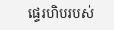ផ្ទេរហិបរបស់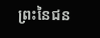ព្រះនៃជន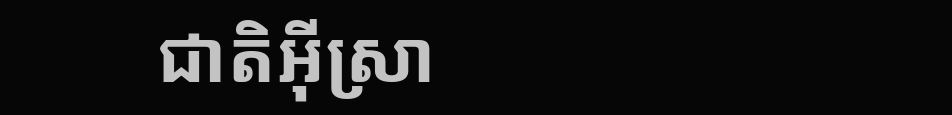ជាតិអ៊ីស្រា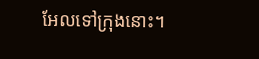អែលទៅក្រុងនោះ។